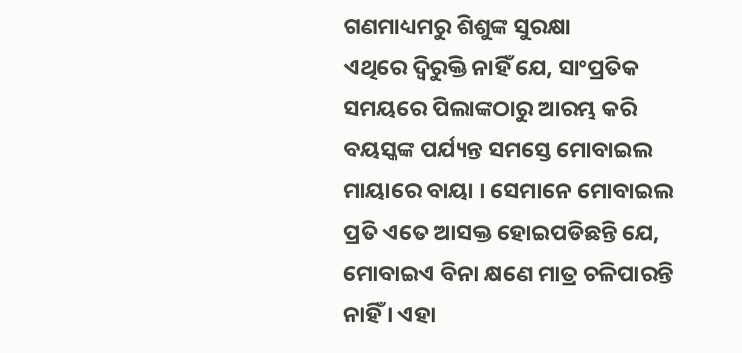ଗଣମାଧ୍ୟମରୁ ଶିଶୁଙ୍କ ସୁରକ୍ଷା
ଏଥିରେ ଦ୍ୱିରୁକ୍ତି ନାହିଁ ଯେ, ସାଂପ୍ରତିକ ସମୟରେ ପିଲାଙ୍କଠାରୁ ଆରମ୍ଭ କରି ବୟସ୍କଙ୍କ ପର୍ଯ୍ୟନ୍ତ ସମସ୍ତେ ମୋବାଇଲ ମାୟାରେ ବାୟା । ସେମାନେ ମୋବାଇଲ ପ୍ରତି ଏତେ ଆସକ୍ତ ହୋଇପଡିଛନ୍ତି ଯେ, ମୋବାଇଏ ବିନା କ୍ଷଣେ ମାତ୍ର ଚଳିପାରନ୍ତି ନାହିଁ । ଏହା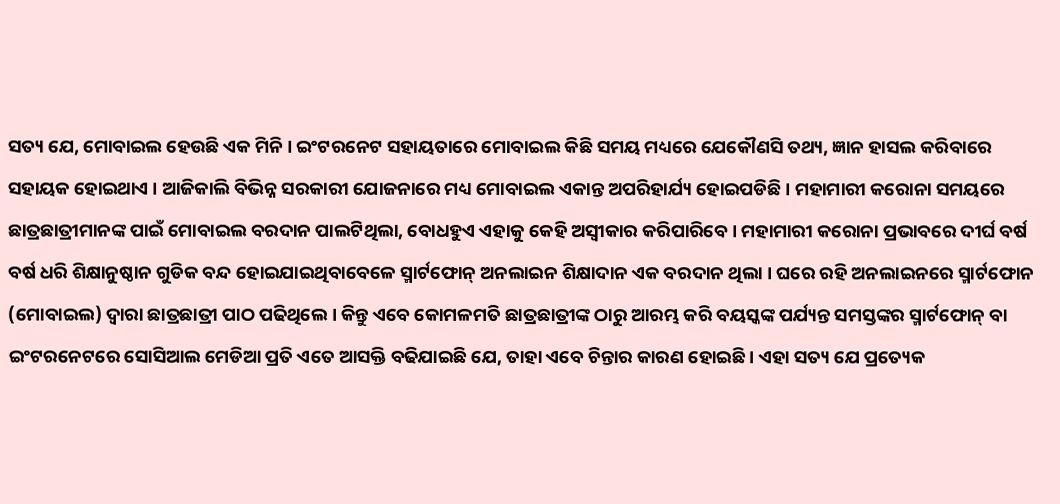ସତ୍ୟ ଯେ, ମୋବାଇଲ ହେଉଛି ଏକ ମିନି । ଇଂଟରନେଟ ସହାୟତାରେ ମୋବାଇଲ କିଛି ସମୟ ମଧ୍ୟରେ ଯେକୌଣସି ତଥ୍ୟ, ଜ୍ଞାନ ହାସଲ କରିବାରେ ସହାୟକ ହୋଇଥାଏ । ଆଜିକାଲି ବିଭିନ୍ନ ସରକାରୀ ଯୋଜନାରେ ମଧ୍ୟ ମୋବାଇଲ ଏକାନ୍ତ ଅପରିହାର୍ଯ୍ୟ ହୋଇପଡିଛି । ମହାମାରୀ କରୋନା ସମୟରେ ଛାତ୍ରଛାତ୍ରୀମାନଙ୍କ ପାଇଁ ମୋବାଇଲ ବରଦାନ ପାଲଟିଥିଲା, ବୋଧହୁଏ ଏହାକୁ କେହି ଅସ୍ୱୀକାର କରିପାରିବେ । ମହାମାରୀ କରୋନା ପ୍ରଭାବରେ ଦୀର୍ଘ ବର୍ଷ ବର୍ଷ ଧରି ଶିକ୍ଷାନୁଷ୍ଠାନ ଗୁଡିକ ବନ୍ଦ ହୋଇଯାଇଥିବାବେଳେ ସ୍ମାର୍ଟଫୋନ୍ ଅନଲାଇନ ଶିକ୍ଷାଦାନ ଏକ ବରଦାନ ଥିଲା । ଘରେ ରହି ଅନଲାଇନରେ ସ୍ମାର୍ଟଫୋନ (ମୋବାଇଲ) ଦ୍ୱାରା ଛାତ୍ରଛାତ୍ରୀ ପାଠ ପଢିଥିଲେ । କିନ୍ତୁ ଏବେ କୋମଳମତି ଛାତ୍ରଛାତ୍ରୀଙ୍କ ଠାରୁ ଆରମ୍ଭ କରି ବୟସ୍କଙ୍କ ପର୍ଯ୍ୟନ୍ତ ସମସ୍ତଙ୍କର ସ୍ମାର୍ଟଫୋନ୍ ବା ଇଂଟରନେଟରେ ସୋସିଆଲ ମେଡିଆ ପ୍ରତି ଏତେ ଆସକ୍ତି ବଢିଯାଇଛି ଯେ, ତାହା ଏବେ ଚିନ୍ତାର କାରଣ ହୋଇଛି । ଏହା ସତ୍ୟ ଯେ ପ୍ରତ୍ୟେକ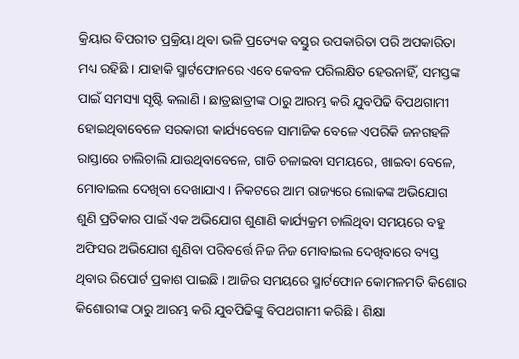କ୍ରିୟାର ବିପରୀତ ପ୍ରକ୍ରିୟା ଥିବା ଭଳି ପ୍ରତ୍ୟେକ ବସ୍ତୁର ଉପକାରିତା ପରି ଅପକାରିତା ମଧ୍ୟ ରହିଛି । ଯାହାକି ସ୍ମାର୍ଟଫୋନରେ ଏବେ କେବଳ ପରିଲକ୍ଷିତ ହେଉନାହିଁ, ସମସ୍ତଙ୍କ ପାଇଁ ସମସ୍ୟା ସୃଷ୍ଟି କଲାଣି । ଛାତ୍ରଛାତ୍ରୀଙ୍କ ଠାରୁ ଆରମ୍ଭ କରି ଯୁବପିଢି ବିପଥଗାମୀ ହୋଇଥିବାବେଳେ ସରକାରୀ କାର୍ଯ୍ୟବେଳେ ସାମାଜିକ ବେଳେ ଏପରିକି ଜନଗହଳି ରାସ୍ତାରେ ଚାଲିଚାଲି ଯାଉଥିବାବେଳେ, ଗାଡି ଚଳାଇବା ସମୟରେ, ଖାଇବା ବେଳେ, ମୋବାଇଲ ଦେଖିବା ଦେଖାଯାଏ । ନିକଟରେ ଆମ ରାଜ୍ୟରେ ଲୋକଙ୍କ ଅଭିଯୋଗ ଶୁଣି ପ୍ରତିକାର ପାଇଁ ଏକ ଅଭିଯୋଗ ଶୁଣାଣି କାର୍ଯ୍ୟକ୍ରମ ଚାଲିଥିବା ସମୟରେ ବହୁ ଅଫିସର ଅଭିଯୋଗ ଶୁଣିବା ପରିବର୍ତ୍ତେ ନିଜ ନିଜ ମୋବାଇଲ ଦେଖିବାରେ ବ୍ୟସ୍ତ ଥିବାର ରିପୋର୍ଟ ପ୍ରକାଶ ପାଇଛି । ଆଜିର ସମୟରେ ସ୍ମାର୍ଟଫୋନ କୋମଳମତି କିଶୋର କିଶୋରୀଙ୍କ ଠାରୁ ଆରମ୍ଭ କରି ଯୁବପିଢିଙ୍କୁ ବିପଥଗାମୀ କରିଛି । ଶିକ୍ଷା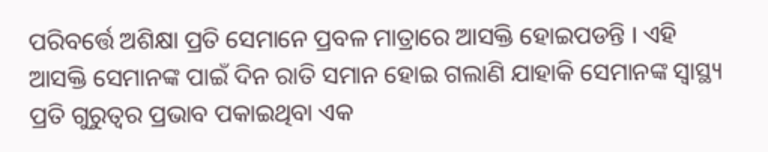ପରିବର୍ତ୍ତେ ଅଶିକ୍ଷା ପ୍ରତି ସେମାନେ ପ୍ରବଳ ମାତ୍ରାରେ ଆସକ୍ତି ହୋଇପଡନ୍ତି । ଏହି ଆସକ୍ତି ସେମାନଙ୍କ ପାଇଁ ଦିନ ରାତି ସମାନ ହୋଇ ଗଲାଣି ଯାହାକି ସେମାନଙ୍କ ସ୍ୱାସ୍ଥ୍ୟ ପ୍ରତି ଗୁରୁତ୍ୱର ପ୍ରଭାବ ପକାଇଥିବା ଏକ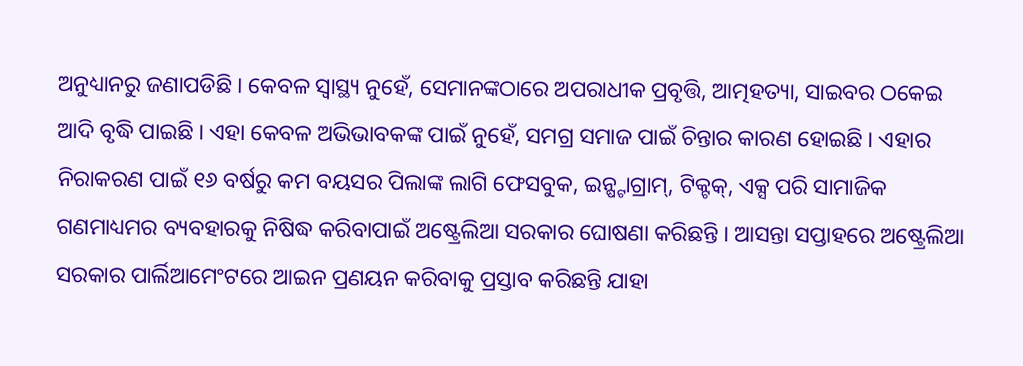ଅନୁଧ୍ୟାନରୁ ଜଣାପଡିଛି । କେବଳ ସ୍ୱାସ୍ଥ୍ୟ ନୁହେଁ, ସେମାନଙ୍କଠାରେ ଅପରାଧୀକ ପ୍ରବୃତ୍ତି, ଆତ୍ମହତ୍ୟା, ସାଇବର ଠକେଇ ଆଦି ବୃଦ୍ଧି ପାଇଛି । ଏହା କେବଳ ଅଭିଭାବକଙ୍କ ପାଇଁ ନୁହେଁ, ସମଗ୍ର ସମାଜ ପାଇଁ ଚିନ୍ତାର କାରଣ ହୋଇଛି । ଏହାର ନିରାକରଣ ପାଇଁ ୧୬ ବର୍ଷରୁ କମ ବୟସର ପିଲାଙ୍କ ଲାଗି ଫେସବୁକ, ଇନ୍ଷ୍ଟାଗ୍ରାମ୍, ଟିକ୍ଟକ୍, ଏକ୍ସ ପରି ସାମାଜିକ ଗଣମାଧ୍ୟମର ବ୍ୟବହାରକୁ ନିଷିଦ୍ଧ କରିବାପାଇଁ ଅଷ୍ଟ୍ରେଲିଆ ସରକାର ଘୋଷଣା କରିଛନ୍ତି । ଆସନ୍ତା ସପ୍ତାହରେ ଅଷ୍ଟ୍ରେଲିଆ ସରକାର ପାର୍ଲିଆମେଂଟରେ ଆଇନ ପ୍ରଣୟନ କରିବାକୁ ପ୍ରସ୍ତାବ କରିଛନ୍ତି ଯାହା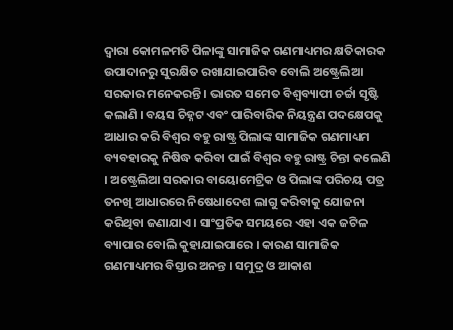ଦ୍ୱାରା କୋମଳମତି ପିଳାଙ୍କୁ ସାମାଜିକ ଗଣମାଧ୍ୟମର କ୍ଷତିକାରକ ଉପାଦାନରୁ ସୁରକ୍ଷିତ ରଖାଯାଇପାରିବ ବୋଲି ଅଷ୍ଟ୍ରେଲିଆ ସରକାର ମନେକରନ୍ତି । ଭାରତ ସମେତ ବିଶ୍ୱବ୍ୟାପୀ ଚର୍ଚ୍ଚା ସୃଷ୍ଟି କଲାଣି । ବୟସ ଚିହ୍ନଟ ଏବଂ ପାରିବାରିକ ନିୟନ୍ତ୍ରଣ ପଦକ୍ଷେପକୁ ଆଧାର କରି ବିଶ୍ୱର ବହୁ ରାଷ୍ଟ୍ର ପିଲାଙ୍କ ସାମାଜିକ ଗଣମାଧ୍ୟମ ବ୍ୟବହାରକୁ ନିଷିଦ୍ଧ କରିବା ପାଇଁ ବିଶ୍ୱର ବହୁ ରାଷ୍ଟ୍ର ଚିନ୍ତା କଲେଣି । ଅଷ୍ଟ୍ରେଲିଆ ସରକାର ବାୟୋମେଟ୍ରିକ ଓ ପିଲାଙ୍କ ପରିଚୟ ପତ୍ର ତନଖି ଆଧାରରେ ନିଷେଧାଦେଶ ଲାଗୁ କରିବାକୁ ଯୋଜନା କରିଥିବା ଜଣାଯାଏ । ସାଂପ୍ରତିକ ସମୟରେ ଏହା ଏକ ଜଟିଳ ବ୍ୟାପାର ବୋଲି କୁହାଯାଇପାରେ । କାରଣ ସାମାଜିକ ଗଣମାଧ୍ୟମର ବିସ୍ତାର ଅନନ୍ତ । ସମୁଦ୍ର ଓ ଆକାଶ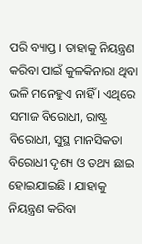ପରି ବ୍ୟାପ୍ତ । ତାହାକୁ ନିୟନ୍ତ୍ରଣ କରିବା ପାଇଁ କୁଳକିନାରା ଥିବା ଭଳି ମନେହୁଏ ନାହିଁ । ଏଥିରେ ସମାଜ ବିରୋଧୀ, ରାଷ୍ଟ୍ର ବିରୋଧୀ, ସୁସ୍ଥ ମାନସିକତା ବିରୋଧୀ ଦୃଶ୍ୟ ଓ ତଥ୍ୟ ଛାଇ ହୋଇଯାଇଛି । ଯାହାକୁ ନିୟନ୍ତ୍ରଣ କରିବା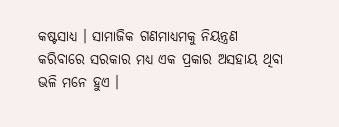କଷ୍ଟସାଧ୍ୟ । ସାମାଜିକ ଗଣମାଧ୍ୟମକୁ ନିୟନ୍ତ୍ରଣ କରିବାରେ ସରକାର ମଧ୍ୟ ଏକ ପ୍ରକାର ଅସହାୟ ଥିବା ଭଳି ମନେ ହୁଏ ।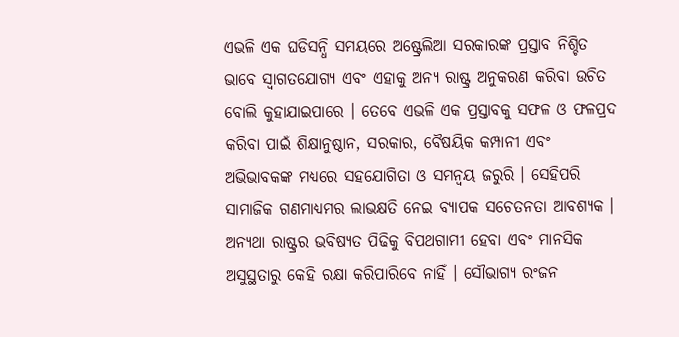ଏଭଳି ଏକ ଘଡିସନ୍ଧି ସମୟରେ ଅଷ୍ଟ୍ରେଲିଆ ସରକାରଙ୍କ ପ୍ରସ୍ତାବ ନିଶ୍ଚିତ ଭାବେ ସ୍ୱାଗତଯୋଗ୍ୟ ଏବଂ ଏହାକୁ ଅନ୍ୟ ରାଷ୍ଟ୍ର ଅନୁକରଣ କରିବା ଉଚିତ ବୋଲି କୁହାଯାଇପାରେ । ତେବେ ଏଭଳି ଏକ ପ୍ରସ୍ତାବକୁ ସଫଳ ଓ ଫଳପ୍ରଦ କରିବା ପାଇଁ ଶିକ୍ଷାନୁଷ୍ଠାନ, ସରକାର, ବୈଷୟିକ କମ୍ପାନୀ ଏବଂ ଅଭିଭାବକଙ୍କ ମଧ୍ୟରେ ସହଯୋଗିତା ଓ ସମନ୍ୱୟ ଜରୁରି । ସେହିପରି ସାମାଜିକ ଗଣମାଧ୍ୟମର ଲାଭକ୍ଷତି ନେଇ ବ୍ୟାପକ ସଚେତନତା ଆବଶ୍ୟକ । ଅନ୍ୟଥା ରାଷ୍ଟ୍ରର ଭବିଷ୍ୟତ ପିଢିକୁ ବିପଥଗାମୀ ହେବା ଏବଂ ମାନସିକ ଅସୁସ୍ଥତାରୁ କେହି ରକ୍ଷା କରିପାରିବେ ନାହିଁ । ସୌଭାଗ୍ୟ ରଂଜନ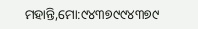ମହାନ୍ତି,ମୋ:୯୪୩୭୯୯୪୩୭୯